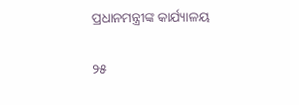ପ୍ରଧାନମନ୍ତ୍ରୀଙ୍କ କାର୍ଯ୍ୟାଳୟ

୨୫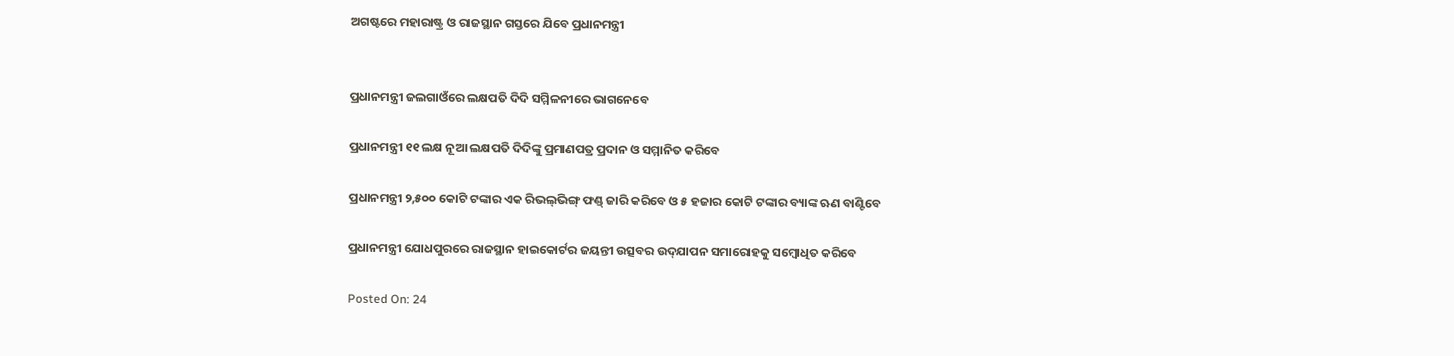ଅଗଷ୍ଟରେ ମହାରାଷ୍ଟ୍ର ଓ ରାଜସ୍ଥାନ ଗସ୍ତରେ ଯିବେ ପ୍ରଧାନମନ୍ତ୍ରୀ


ପ୍ରଧାନମନ୍ତ୍ରୀ ଜଲଗାଓଁରେ ଲକ୍ଷପତି ଦିଦି ସମ୍ମିଳନୀରେ ଭାଗନେବେ

ପ୍ରଧାନମନ୍ତ୍ରୀ ୧୧ ଲକ୍ଷ ନୂଆ ଲକ୍ଷପତି ଦିଦିଙ୍କୁ ପ୍ରମାଣପତ୍ର ପ୍ରଦାନ ଓ ସମ୍ମାନିତ କରିବେ

ପ୍ରଧାନମନ୍ତ୍ରୀ ୨,୫୦୦ କୋଟି ଟଙ୍କାର ଏକ ରିଭଲ୍‌ଭିଙ୍ଗ୍ ଫଣ୍ଡ୍ ଜାରି କରିବେ ଓ ୫ ହଜାର କୋଟି ଟଙ୍କାର ବ୍ୟାଙ୍କ ଋଣ ବାଣ୍ଟିବେ

ପ୍ରଧାନମନ୍ତ୍ରୀ ଯୋଧପୁରରେ ରାଜସ୍ଥାନ ହାଇକୋର୍ଟର ଜୟନ୍ତୀ ଉତ୍ସବର ଉଦ୍‌ଯାପନ ସମାରୋହକୁ ସମ୍ବୋଧିତ କରିବେ

Posted On: 24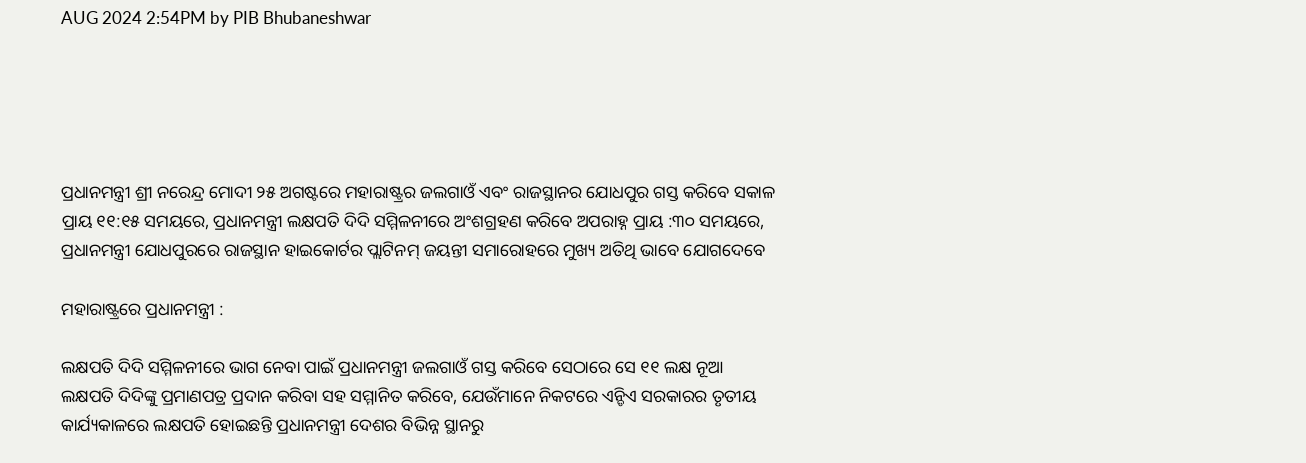AUG 2024 2:54PM by PIB Bhubaneshwar





ପ୍ରଧାନମନ୍ତ୍ରୀ ଶ୍ରୀ ନରେନ୍ଦ୍ର ମୋଦୀ ୨୫ ଅଗଷ୍ଟରେ ମହାରାଷ୍ଟ୍ରର ଜଲଗାଓଁ ଏବଂ ରାଜସ୍ଥାନର ଯୋଧପୁର ଗସ୍ତ କରିବେ ସକାଳ ପ୍ରାୟ ୧୧:୧୫ ସମୟରେ, ପ୍ରଧାନମନ୍ତ୍ରୀ ଲକ୍ଷପତି ଦିଦି ସମ୍ମିଳନୀରେ ଅଂଶଗ୍ରହଣ କରିବେ ଅପରାହ୍ନ ପ୍ରାୟ :୩୦ ସମୟରେ, ପ୍ରଧାନମନ୍ତ୍ରୀ ଯୋଧପୁରରେ ରାଜସ୍ଥାନ ହାଇକୋର୍ଟର ପ୍ଲାଟିନମ୍ ଜୟନ୍ତୀ ସମାରୋହରେ ମୁଖ୍ୟ ଅତିଥି ଭାବେ ଯୋଗଦେବେ

ମହାରାଷ୍ଟ୍ରରେ ପ୍ରଧାନମନ୍ତ୍ରୀ :

ଲକ୍ଷପତି ଦିଦି ସମ୍ମିଳନୀରେ ଭାଗ ନେବା ପାଇଁ ପ୍ରଧାନମନ୍ତ୍ରୀ ଜଲଗାଓଁ ଗସ୍ତ କରିବେ ସେଠାରେ ସେ ୧୧ ଲକ୍ଷ ନୂଆ ଲକ୍ଷପତି ଦିଦିଙ୍କୁ ପ୍ରମାଣପତ୍ର ପ୍ରଦାନ କରିବା ସହ ସମ୍ମାନିତ କରିବେ, ଯେଉଁମାନେ ନିକଟରେ ଏନ୍ଡିଏ ସରକାରର ତୃତୀୟ କାର୍ଯ୍ୟକାଳରେ ଲକ୍ଷପତି ହୋଇଛନ୍ତି ପ୍ରଧାନମନ୍ତ୍ରୀ ଦେଶର ବିଭିନ୍ନ ସ୍ଥାନରୁ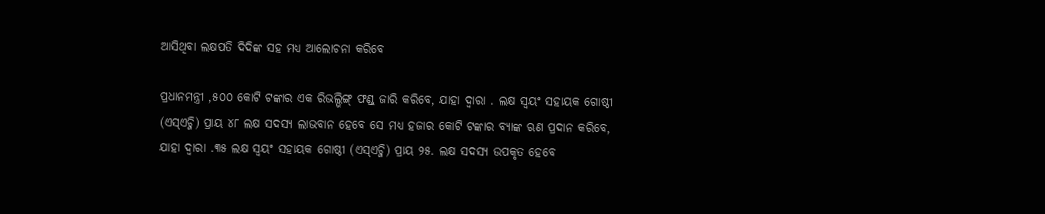ଆସିଥିବା ଲକ୍ଷପତି ଦିଦିଙ୍କ ସହ ମଧ୍ୟ ଆଲୋଚନା କରିବେ

ପ୍ରଧାନମନ୍ତ୍ରୀ ,୫୦୦ କୋଟି ଟଙ୍କାର ଏକ ରିଭଲ୍ଭିଙ୍ଗ୍ ଫଣ୍ଡ୍ ଜାରି କରିବେ, ଯାହା ଦ୍ୱାରା . ଲକ୍ଷ ସ୍ୱୟଂ ସହାୟକ ଗୋଷ୍ଠୀ (ଏସ୍ଏଚ୍ଜି) ପ୍ରାୟ ୪୮ ଲକ୍ଷ ସଦସ୍ୟ ଲାଭବାନ ହେବେ ସେ ମଧ୍ୟ ହଜାର କୋଟି ଟଙ୍କାର ବ୍ୟାଙ୍କ ଋଣ ପ୍ରଦାନ କରିବେ, ଯାହା ଦ୍ୱାରା .୩୫ ଲକ୍ଷ ସ୍ୱୟଂ ସହାୟକ ଗୋଷ୍ଠୀ (ଏସ୍ଏଚ୍ଜି) ପ୍ରାୟ ୨୫. ଲକ୍ଷ ସଦସ୍ୟ ଉପକୃତ ହେବେ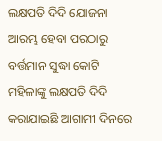ଲକ୍ଷପତି ଦିଦି ଯୋଜନା ଆରମ୍ଭ ହେବା ପରଠାରୁ ବର୍ତ୍ତମାନ ସୁଦ୍ଧା କୋଟି ମହିଳାଙ୍କୁ ଲକ୍ଷପତି ଦିଦି କରାଯାଇଛି ଆଗାମୀ ଦିନରେ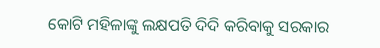କୋଟି ମହିଳାଙ୍କୁ ଲକ୍ଷପତି ଦିଦି କରିବାକୁ ସରକାର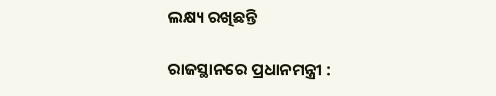ଲକ୍ଷ୍ୟ ରଖିଛନ୍ତି

ରାଜସ୍ଥାନରେ ପ୍ରଧାନମନ୍ତ୍ରୀ :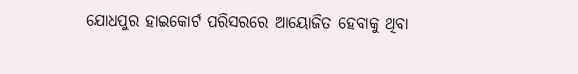ଯୋଧପୁର ହାଇକୋର୍ଟ ପରିସରରେ ଆୟୋଜିତ ହେବାକୁ ଥିବା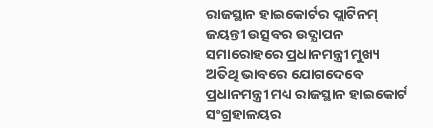ରାଜସ୍ଥାନ ହାଇକୋର୍ଟର ପ୍ଲାଟିନମ୍ ଜୟନ୍ତୀ ଉତ୍ସବର ଉଦ୍ଯାପନ ସମାରୋହରେ ପ୍ରଧାନମନ୍ତ୍ରୀ ମୁଖ୍ୟ ଅତିଥି ଭାବରେ ଯୋଗଦେବେ ପ୍ରଧାନମନ୍ତ୍ରୀ ମଧ୍ୟ ରାଜସ୍ଥାନ ହାଇକୋର୍ଟ ସଂଗ୍ରହାଳୟର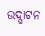ଉଦ୍ଘାଟନ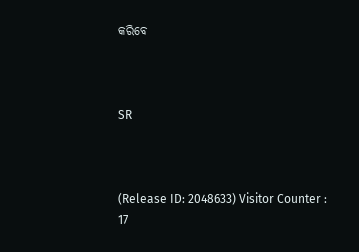କରିବେ



SR



(Release ID: 2048633) Visitor Counter : 17